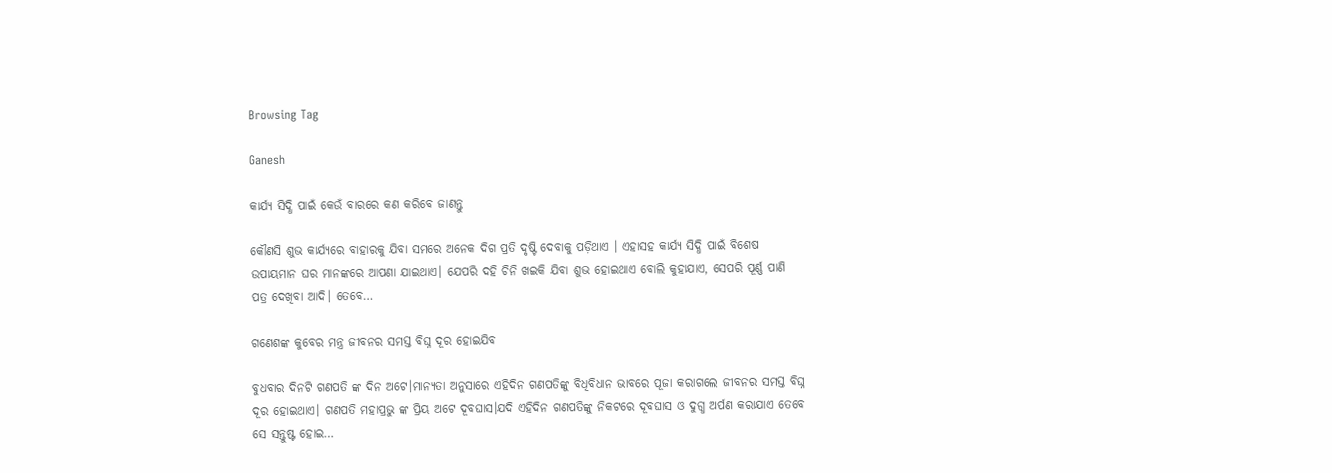Browsing Tag

Ganesh

କାର୍ଯ୍ୟ ସିଦ୍ଧି ପାଇଁ କେଉଁ ବାରରେ କଣ କରିବେ ଜାଣନ୍ତୁ

କୌଣସି ଶୁଭ କାର୍ଯ୍ୟରେ ବାହାରକୁ ଯିବା ସମରେ ଅନେକ ଦିଗ ପ୍ରତି ଦୃଷ୍ଟି ଦେବାକୁ ପଡ଼ିଥାଏ । ଏହାସହ କାର୍ଯ୍ୟ ସିଦ୍ଧି ପାଇଁ ବିଶେଷ ଉପାୟମାନ ଘର ମାନଙ୍କରେ ଆପଣା ଯାଇଥାଏ। ଯେପରି ଦହି ଚିନି ଖଇକି ଯିବା ଶୁଭ ହୋଇଥାଏ ବୋଲି କୁହାଯାଏ, ସେପରି ପୂର୍ଣ୍ଣ ପାଣି ପତ୍ର ଦେଖିବା ଆଦି। ତେବେ…

ଗଣେଶଙ୍କ କୁବେର ମନ୍ତ୍ର ଜୀବନର ସମସ୍ତ ବିଘ୍ନ ଦୂର ହୋଇଯିବ

ବୁଧବାର ଦିନଟି ଗଣପତି ଙ୍କ ଦିନ ଅଟେ।ମାନ୍ୟତା ଅନୁସାରେ ଏହିଦିନ ଗଣପତିଙ୍କୁ ବିଧିବିଧାନ ଭାବରେ ପୂଜା କରାଗଲେ ଜୀବନର ସମସ୍ତ ବିଘ୍ନ ଦୂର ହୋଇଥାଏ। ଗଣପତି ମହାପ୍ରଭୁ ଙ୍କ ପ୍ରିୟ ଅଟେ ଦୂବଘାସ।ଯଦି ଏହିଦିନ ଗଣପତିଙ୍କୁ ନିକଟରେ ଦୂବଘାସ ଓ ଦୁଗ୍ଧ ଅର୍ପଣ କରାଯାଏ ତେବେ ସେ ସନ୍ତୁଷ୍ଟ ହୋଇ…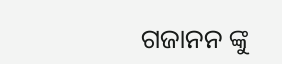ଗଜାନନ ଙ୍କୁ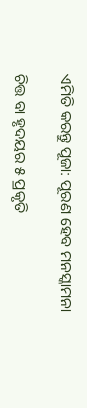ଏମିତି କରନ୍ତୁ ପୂଜା: ପୂରଣ ହେବ ମନସ୍କାମନା

ଚିତ୍ତ ବା ହୃଦୟର ୫ ପ୍ରକୃତି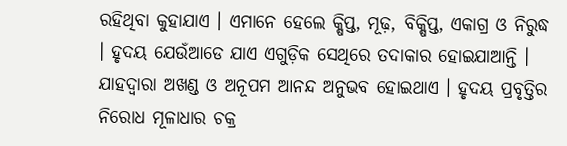ରହିଥିବା କୁହାଯାଏ । ଏମାନେ ହେଲେ କ୍ଷିପ୍ତ, ମୂଢ଼, ବିକ୍ଷିପ୍ତ, ଏକାଗ୍ର ଓ ନିରୁଦ୍ଧ । ହୃଦୟ ଯେଉଁଆଡେ ଯାଏ ଏଗୁଡ଼ିକ ସେଥିରେ ତଦାକାର ହୋଇଯାଆନ୍ତି । ଯାହଦ୍ୱାରା ଅଖଣ୍ଡ ଓ ଅନୂପମ ଆନନ୍ଦ ଅନୁଭବ ହୋଇଥାଏ । ହୃଦୟ ପ୍ରବୃତ୍ତିର ନିରୋଧ ମୂଳାଧାର ଚକ୍ର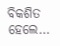ବିକଶିତ ହେଲେ…